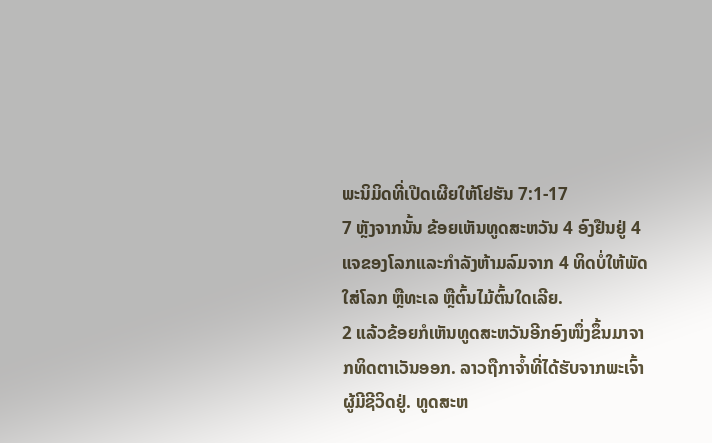ພະນິມິດທີ່ເປີດເຜີຍໃຫ້ໂຢຮັນ 7:1-17
7 ຫຼັງຈາກນັ້ນ ຂ້ອຍເຫັນທູດສະຫວັນ 4 ອົງຢືນຢູ່ 4 ແຈຂອງໂລກແລະກຳລັງຫ້າມລົມຈາກ 4 ທິດບໍ່ໃຫ້ພັດໃສ່ໂລກ ຫຼືທະເລ ຫຼືຕົ້ນໄມ້ຕົ້ນໃດເລີຍ.
2 ແລ້ວຂ້ອຍກໍເຫັນທູດສະຫວັນອີກອົງໜຶ່ງຂຶ້ນມາຈາກທິດຕາເວັນອອກ. ລາວຖືກາຈ້ຳທີ່ໄດ້ຮັບຈາກພະເຈົ້າຜູ້ມີຊີວິດຢູ່. ທູດສະຫ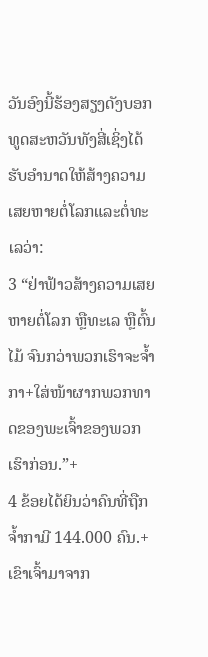ວັນອົງນີ້ຮ້ອງສຽງດັງບອກທູດສະຫວັນທັງສີ່ເຊິ່ງໄດ້ຮັບອຳນາດໃຫ້ສ້າງຄວາມເສຍຫາຍຕໍ່ໂລກແລະຕໍ່ທະເລວ່າ:
3 “ຢ່າຟ້າວສ້າງຄວາມເສຍຫາຍຕໍ່ໂລກ ຫຼືທະເລ ຫຼືຕົ້ນໄມ້ ຈົນກວ່າພວກເຮົາຈະຈ້ຳກາ+ໃສ່ໜ້າຜາກພວກທາດຂອງພະເຈົ້າຂອງພວກເຮົາກ່ອນ.”+
4 ຂ້ອຍໄດ້ຍິນວ່າຄົນທີ່ຖືກຈ້ຳກາມີ 144.000 ຄົນ.+ ເຂົາເຈົ້າມາຈາກ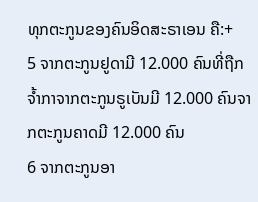ທຸກຕະກູນຂອງຄົນອິດສະຣາເອນ ຄື:+
5 ຈາກຕະກູນຢູດາມີ 12.000 ຄົນທີ່ຖືກຈ້ຳກາຈາກຕະກູນຣູເບັນມີ 12.000 ຄົນຈາກຕະກູນຄາດມີ 12.000 ຄົນ
6 ຈາກຕະກູນອາ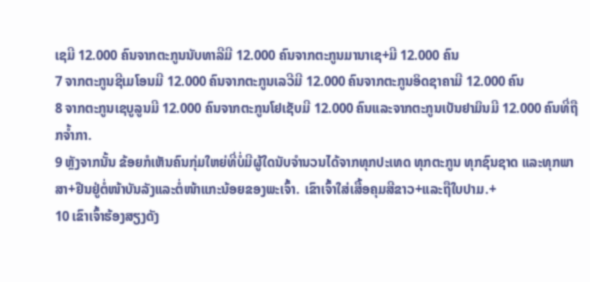ເຊມີ 12.000 ຄົນຈາກຕະກູນນັບທາລີມີ 12.000 ຄົນຈາກຕະກູນມານາເຊ+ມີ 12.000 ຄົນ
7 ຈາກຕະກູນຊີເມໂອນມີ 12.000 ຄົນຈາກຕະກູນເລວີມີ 12.000 ຄົນຈາກຕະກູນອິດຊາຄາມີ 12.000 ຄົນ
8 ຈາກຕະກູນເຊບູລູນມີ 12.000 ຄົນຈາກຕະກູນໂຢເຊັບມີ 12.000 ຄົນແລະຈາກຕະກູນເບັນຢາມິນມີ 12.000 ຄົນທີ່ຖືກຈ້ຳກາ.
9 ຫຼັງຈາກນັ້ນ ຂ້ອຍກໍເຫັນຄົນກຸ່ມໃຫຍ່ທີ່ບໍ່ມີຜູ້ໃດນັບຈຳນວນໄດ້ຈາກທຸກປະເທດ ທຸກຕະກູນ ທຸກຊົນຊາດ ແລະທຸກພາສາ+ຢືນຢູ່ຕໍ່ໜ້າບັນລັງແລະຕໍ່ໜ້າແກະນ້ອຍຂອງພະເຈົ້າ. ເຂົາເຈົ້າໃສ່ເສື້ອຄຸມສີຂາວ+ແລະຖືໃບປາມ.+
10 ເຂົາເຈົ້າຮ້ອງສຽງດັງ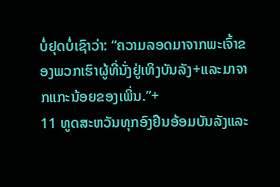ບໍ່ຢຸດບໍ່ເຊົາວ່າ: “ຄວາມລອດມາຈາກພະເຈົ້າຂອງພວກເຮົາຜູ້ທີ່ນັ່ງຢູ່ເທິງບັນລັງ+ແລະມາຈາກແກະນ້ອຍຂອງເພິ່ນ.”+
11 ທູດສະຫວັນທຸກອົງຢືນອ້ອມບັນລັງແລະ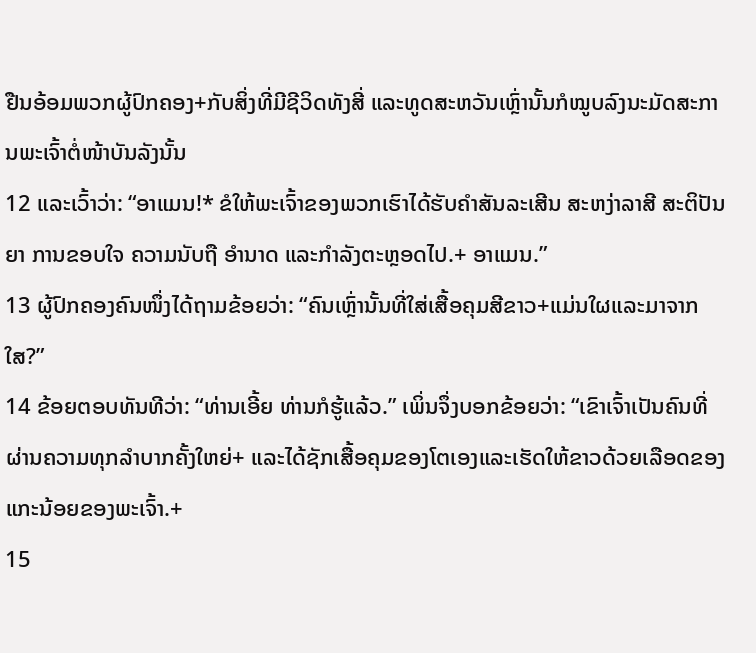ຢືນອ້ອມພວກຜູ້ປົກຄອງ+ກັບສິ່ງທີ່ມີຊີວິດທັງສີ່ ແລະທູດສະຫວັນເຫຼົ່ານັ້ນກໍໝູບລົງນະມັດສະການພະເຈົ້າຕໍ່ໜ້າບັນລັງນັ້ນ
12 ແລະເວົ້າວ່າ: “ອາແມນ!* ຂໍໃຫ້ພະເຈົ້າຂອງພວກເຮົາໄດ້ຮັບຄຳສັນລະເສີນ ສະຫງ່າລາສີ ສະຕິປັນຍາ ການຂອບໃຈ ຄວາມນັບຖື ອຳນາດ ແລະກຳລັງຕະຫຼອດໄປ.+ ອາແມນ.”
13 ຜູ້ປົກຄອງຄົນໜຶ່ງໄດ້ຖາມຂ້ອຍວ່າ: “ຄົນເຫຼົ່ານັ້ນທີ່ໃສ່ເສື້ອຄຸມສີຂາວ+ແມ່ນໃຜແລະມາຈາກໃສ?”
14 ຂ້ອຍຕອບທັນທີວ່າ: “ທ່ານເອີ້ຍ ທ່ານກໍຮູ້ແລ້ວ.” ເພິ່ນຈຶ່ງບອກຂ້ອຍວ່າ: “ເຂົາເຈົ້າເປັນຄົນທີ່ຜ່ານຄວາມທຸກລຳບາກຄັ້ງໃຫຍ່+ ແລະໄດ້ຊັກເສື້ອຄຸມຂອງໂຕເອງແລະເຮັດໃຫ້ຂາວດ້ວຍເລືອດຂອງແກະນ້ອຍຂອງພະເຈົ້າ.+
15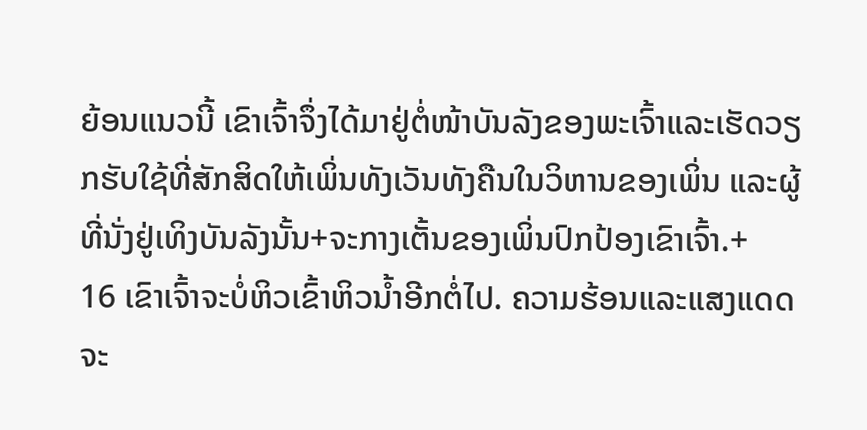ຍ້ອນແນວນີ້ ເຂົາເຈົ້າຈຶ່ງໄດ້ມາຢູ່ຕໍ່ໜ້າບັນລັງຂອງພະເຈົ້າແລະເຮັດວຽກຮັບໃຊ້ທີ່ສັກສິດໃຫ້ເພິ່ນທັງເວັນທັງຄືນໃນວິຫານຂອງເພິ່ນ ແລະຜູ້ທີ່ນັ່ງຢູ່ເທິງບັນລັງນັ້ນ+ຈະກາງເຕັ້ນຂອງເພິ່ນປົກປ້ອງເຂົາເຈົ້າ.+
16 ເຂົາເຈົ້າຈະບໍ່ຫິວເຂົ້າຫິວນ້ຳອີກຕໍ່ໄປ. ຄວາມຮ້ອນແລະແສງແດດຈະ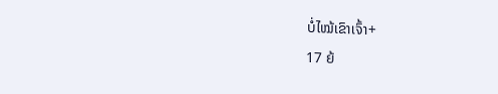ບໍ່ໄໝ້ເຂົາເຈົ້າ+
17 ຍ້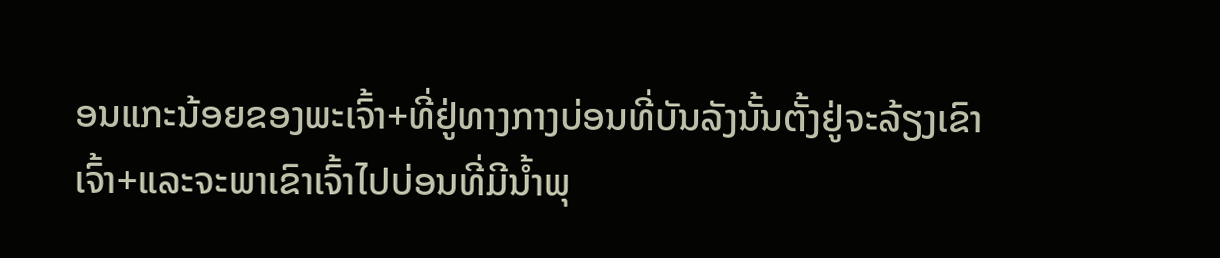ອນແກະນ້ອຍຂອງພະເຈົ້າ+ທີ່ຢູ່ທາງກາງບ່ອນທີ່ບັນລັງນັ້ນຕັ້ງຢູ່ຈະລ້ຽງເຂົາເຈົ້າ+ແລະຈະພາເຂົາເຈົ້າໄປບ່ອນທີ່ມີນ້ຳພຸ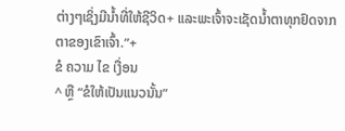ຕ່າງໆເຊິ່ງມີນ້ຳທີ່ໃຫ້ຊີວິດ+ ແລະພະເຈົ້າຈະເຊັດນ້ຳຕາທຸກຢົດຈາກຕາຂອງເຂົາເຈົ້າ.”+
ຂໍ ຄວາມ ໄຂ ເງື່ອນ
^ ຫຼື “ຂໍໃຫ້ເປັນແນວນັ້ນ”